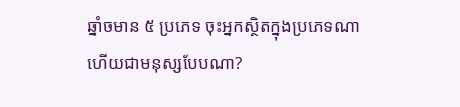ឆ្នាំចមាន ៥ ប្រភេទ ចុះអ្នកស្ថិតក្នុងប្រភេទណា ហើយជាមនុស្សបែបណា?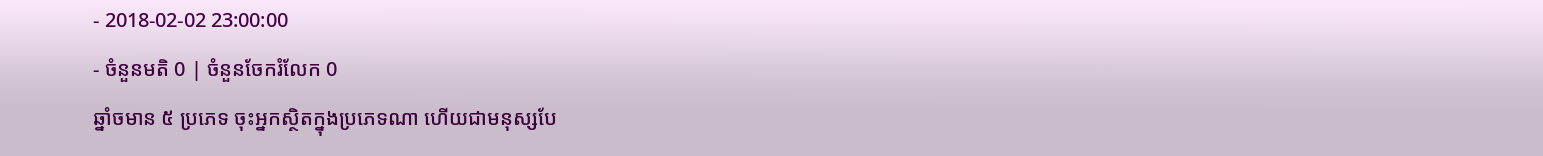- 2018-02-02 23:00:00
- ចំនួនមតិ 0 | ចំនួនចែករំលែក 0
ឆ្នាំចមាន ៥ ប្រភេទ ចុះអ្នកស្ថិតក្នុងប្រភេទណា ហើយជាមនុស្សបែ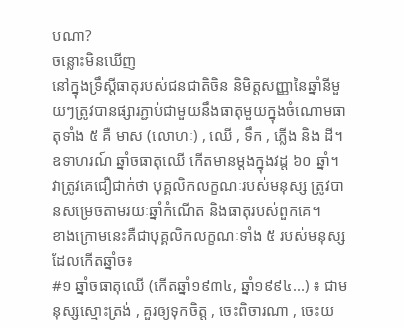បណា?
ចន្លោះមិនឃើញ
នៅក្នុងទ្រឹស្ដីធាតុរបស់ជនជាតិចិន និមិត្តសញ្ញានៃឆ្នាំនីមួយៗត្រូវបានផ្សារភ្ជាប់ជាមួយនឹងធាតុមួយក្នុងចំណោមធាតុទាំង ៥ គឺ មាស (លោហៈ) , ឈើ , ទឹក , ភ្លើង និង ដី។ ឧទាហរណ៍ ឆ្នាំចធាតុឈើ កើតមានម្ដងក្នុងវដ្ដ ៦០ ឆ្នាំ។ វាត្រូវគេជឿជាក់ថា បុគ្គលិកលក្ខណៈរបស់មនុស្ស ត្រូវបានសម្រេចតាមរយៈឆ្នាំកំណើត និងធាតុរបស់ពួកគេ។
ខាងក្រោមនេះគឺជាបុគ្គលិកលក្ខណៈទាំង ៥ របស់មនុស្សដែលកើតឆ្នាំច៖
#១ ឆ្នាំចធាតុឈើ (កើតឆ្នាំ១៩៣៤, ឆ្នាំ១៩៩៤...) ៖ ជាមនុស្សស្មោះត្រង់ , គួរឲ្យទុកចិត្ត , ចេះពិចារណា , ចេះយ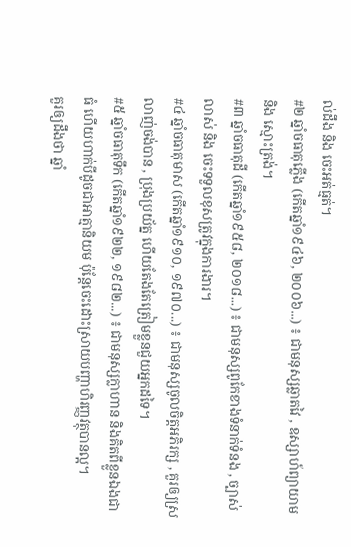ល់ដឹង និង ចេះអត់ធ្មត់។
#២ ឆ្នាំចធាតុភ្លើង (កើតឆ្នាំ១៩៤៦, ២០០៦...) ៖ ជាមនុស្សឆ្លាតវៃ , ឧស្សាហ៍ព្យាយាម និង ស្មោះត្រង់។
#៣ ឆ្នាំចធាតុដី (កើតឆ្នាំ១៩៥៨, ២០១៨...) ៖ ជាមនុស្សពូកែខាងទំនាក់ទំនង , ច្បាស់លាស់ និង ចេះទទួលខុសត្រូវក្នុងការងារ។
#៤ ឆ្នាំចធាតុមាស (កើតឆ្នាំ១៩១០, ១៩៧០...) ៖ ជាមនុស្សចូលចិត្តអភិរក្ស , គួរឲ្យស្រលាញ់ចង់បាន , ប្រុងប្រយ័ត្ន ហើយតែងតែត្រៀមខ្លួនជួយអ្នកដទៃ។
#៥ ឆ្នាំចធាតុទឹក (កើតឆ្នាំ១៩២២, ១៩៨២...) ៖ ជាមនុស្សក្លាហាន និងគិតពីខ្លួនឯងជាធំ ហើយហាក់បីដូចជាអាត្មានិយម ប៉ុន្តែចេះដោះស្រាយបញ្ហាហិរញ្ញវត្ថុបានល្អ។
គួរឲ្យដឹងថា ឆ្នាំ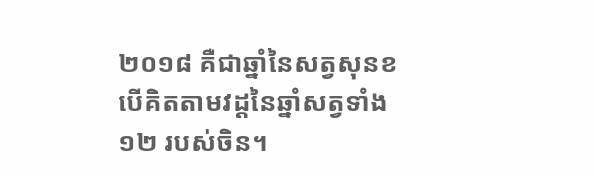២០១៨ គឺជាឆ្នាំនៃសត្វសុនខ បើគិតតាមវដ្ដនៃឆ្នាំសត្វទាំង ១២ របស់ចិន។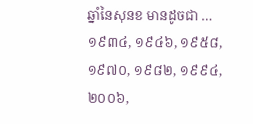ឆ្នាំនៃសុនខ មានដូចជា … ១៩៣៤, ១៩៤៦, ១៩៥៨, ១៩៧០, ១៩៨២, ១៩៩៤, ២០០៦,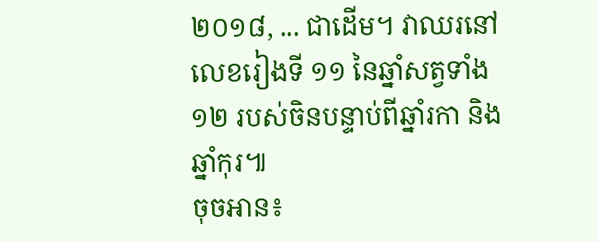២០១៨, ... ជាដើម។ វាឈរនៅលេខរៀងទី ១១ នៃឆ្នាំសត្វទាំង ១២ របស់ចិនបន្ទាប់ពីឆ្នាំរកា និង ឆ្នាំកុរ៕
ចុចអាន៖